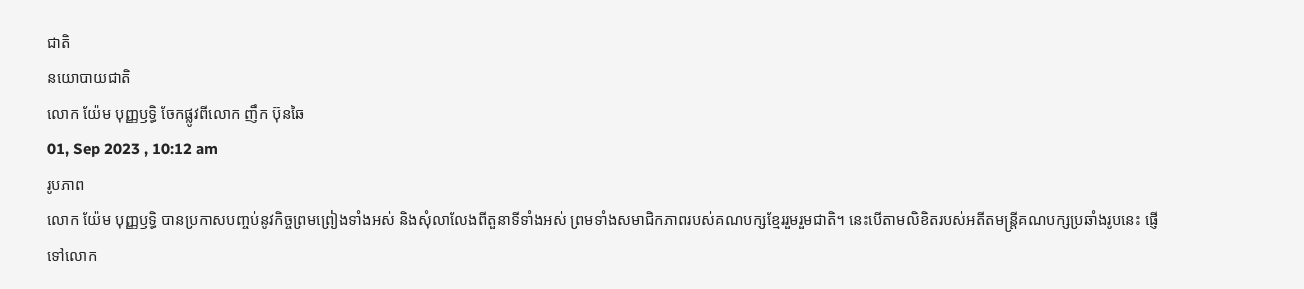ជាតិ
នយោបាយជាតិ
លោក យ៉ែម បុញ្ញឫទ្ធិ ចែកផ្លូវពីលោក ញឹក ប៊ុនឆៃ
01, Sep 2023 , 10:12 am
រូបភាព
លោក យ៉ែម បុញ្ញឫទ្ធិ បានប្រកាសបញ្ចប់នូវកិច្ចព្រមព្រៀងទាំងអស់ និងសុំលាលែងពីតួនាទីទាំងអស់ ព្រមទាំងសមាជិកភាពរបស់គណបក្សខ្មែររួមរួមជាតិ។ នេះបើតាមលិខិតរបស់អតីតមន្ត្រីគណបក្សប្រឆាំងរូបនេះ ផ្ញើទៅលោក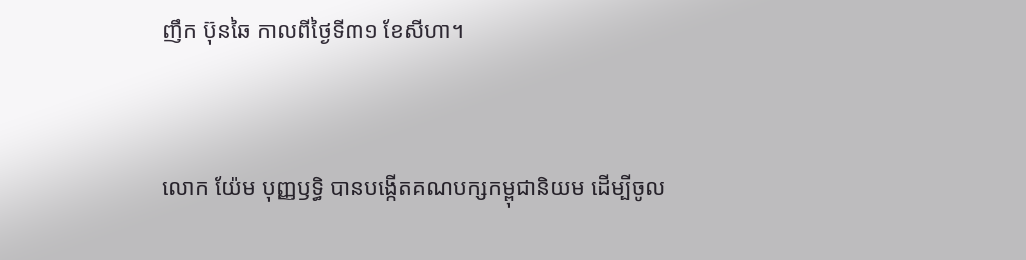ញឹក ប៊ុនឆៃ កាលពីថ្ងៃទី៣១ ខែសីហា។


លោក យ៉ែម បុញ្ញឫទ្ធិ បានបង្កើតគណបក្សកម្ពុជានិយម ដើម្បីចូល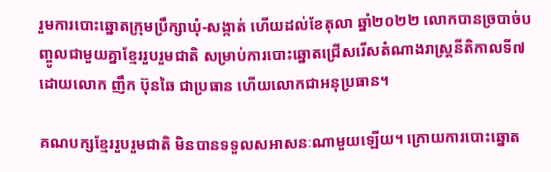រួមការបោះឆ្នោតក្រុមប្រឹក្សាឃុំ-សង្កាត់ ហើយដល់ខែតុលា ឆ្នាំ២០២២ លោកបានច្របាច់បញ្ចូលជាមួយគ្នាខ្មែររួបរួមជាតិ សម្រាប់ការបោះឆ្នោតជ្រើសរើសតំណាងរាស្ត្រនីតិកាលទី៧ ដោយលោក ញឹក ប៊ុនឆៃ ជាប្រធាន ហើយលោកជាអនុប្រធាន។

គណបក្សខ្មែររួបរួមជាតិ មិនបានទទួលសអាសនៈណាមួយឡើយ។ ក្រោយការបោះឆ្នោត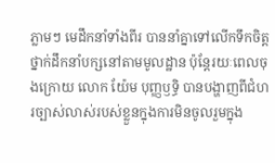ភ្លាមៗ មេដឹកនាំទាំងពីរ បាននាំគ្នាទៅលើកទឹកចិត្តថ្នាក់ដឹកនាំបក្សនៅតាមមូលដ្ឋាន ប៉ុន្តែរយៈពេលចុងក្រោយ លោក យ៉ែម បុញ្ញឫទ្ធិ បានបង្ហាញពីជំហរច្បាស់លាស់របស់ខ្លួនក្នុងការមិនចូលរួមក្នុង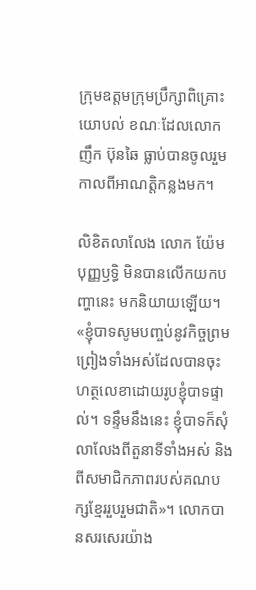ក្រុមឧត្តមក្រុមប្រឹក្សាពិគ្រោះយោបល់ ខណៈដែលលោក ញឹក ប៊ុនឆៃ ធ្លាប់បានចូលរួមកាលពីអាណត្តិកន្លងមក។

លិខិតលាលែង លោក យ៉ែម បុញ្ញឫទ្ធិ មិនបានលើកយកបញ្ហានេះ មកនិយាយឡើយ។ «ខ្ញុំបាទសូមបញ្ចប់នូវកិច្ចព្រមព្រៀងទាំងអស់ដែលបានចុះហត្ថលេខាដោយរូបខ្ញុំបាទផ្ទាល់។ ទន្ទឹមនឹងនេះ ខ្ញុំបាទក៏សុំលាលែងពីតួនាទីទាំងអស់ និងពីសមាជិកភាពរបស់គណបក្សខ្មែររួបរួមជាតិ»។ លោកបានសរសេរយ៉ាង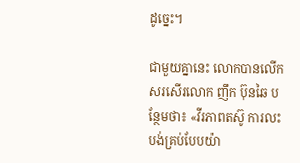ដូច្នេះ។

ជាមួយគ្នានេះ លោកបានលើកសរសើរលោក ញឹក ប៊ុនឆៃ បន្ថែមថា៖ «វីរភាពតស៊ូ ការលះបង់គ្រប់បែបយ៉ា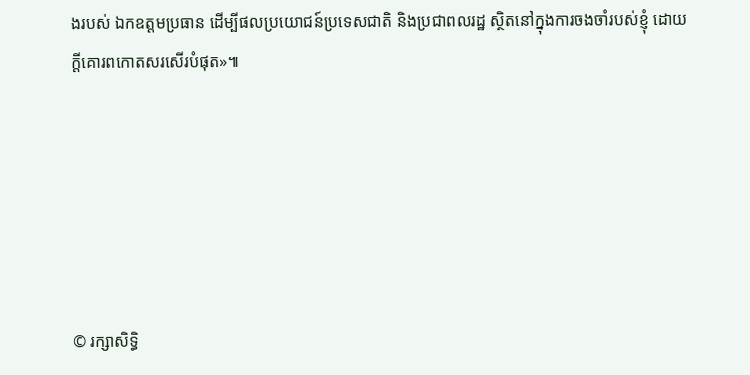ងរបស់ ឯកឧត្ដមប្រធាន ដើម្បីផលប្រយោជន៍ប្រទេសជាតិ និងប្រជាពលរដ្ឋ ស្ថិតនៅក្នុងការចងចាំរបស់ខ្ញុំ ដោយក្ដីគោរពកោតសរសើរបំផុត»៕






© រក្សាសិទ្ធិ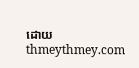ដោយ thmeythmey.com